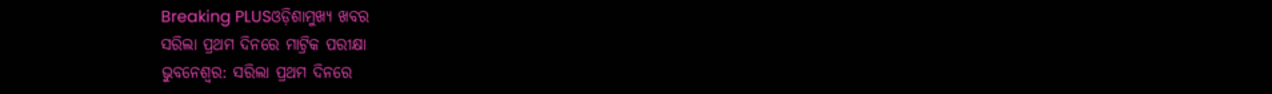Breaking PLUSଓଡ଼ିଶାମୁଖ୍ୟ ଖବର
ସରିଲା ପ୍ରଥମ ଦିନରେ ମାଟ୍ରିକ ପରୀକ୍ଷା
ଭୁବନେଶ୍ୱର: ସରିଲା ପ୍ରଥମ ଦିନରେ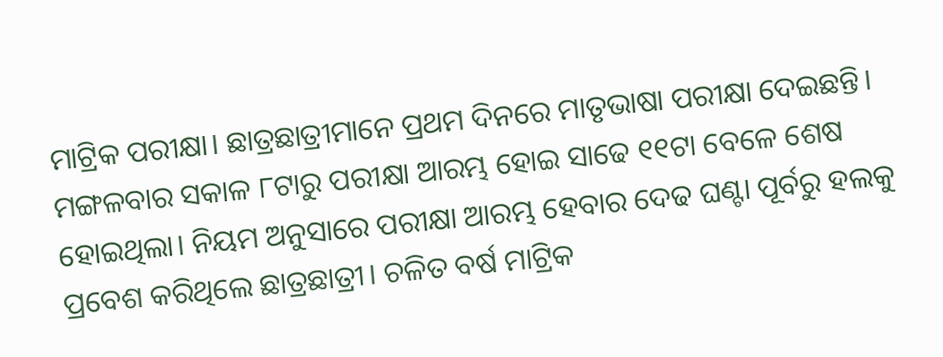ମାଟ୍ରିକ ପରୀକ୍ଷା। ଛାତ୍ରଛାତ୍ରୀମାନେ ପ୍ରଥମ ଦିନରେ ମାତୃଭାଷା ପରୀକ୍ଷା ଦେଇଛନ୍ତି। ମଙ୍ଗଳବାର ସକାଳ ୮ଟାରୁ ପରୀକ୍ଷା ଆରମ୍ଭ ହୋଇ ସାଢେ ୧୧ଟା ବେଳେ ଶେଷ ହୋଇଥିଲା। ନିୟମ ଅନୁସାରେ ପରୀକ୍ଷା ଆରମ୍ଭ ହେବାର ଦେଢ ଘଣ୍ଟା ପୂର୍ବରୁ ହଲକୁ ପ୍ରବେଶ କରିଥିଲେ ଛାତ୍ରଛାତ୍ରୀ। ଚଳିତ ବର୍ଷ ମାଟ୍ରିକ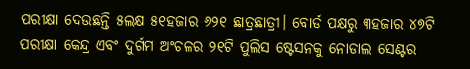ପରୀକ୍ଷା ଦେଉଛନ୍ତି ୫ଲକ୍ଷ ୫୧ହଜାର ୬୨୧ ଛାତ୍ରଛାତ୍ରୀ। ବୋର୍ଡ ପକ୍ଷରୁ ୩ହଜାର ୪୭ଟି ପରୀକ୍ଷା କେନ୍ଦ୍ର ଏବଂ ଦୁର୍ଗମ ଅଂଚଳର ୨୧ଟି ପୁଲିସ ଷ୍ଟେସନକୁ ନୋଡାଲ ସେଣ୍ଟର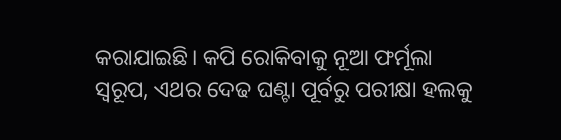କରାଯାଇଛି। କପି ରୋକିବାକୁ ନୂଆ ଫର୍ମୂଲା ସ୍ୱରୂପ, ଏଥର ଦେଢ ଘଣ୍ଟା ପୂର୍ବରୁ ପରୀକ୍ଷା ହଲକୁ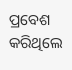ପ୍ରବେଶ କରିଥିଲେ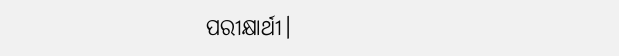ପରୀକ୍ଷାର୍ଥୀ।